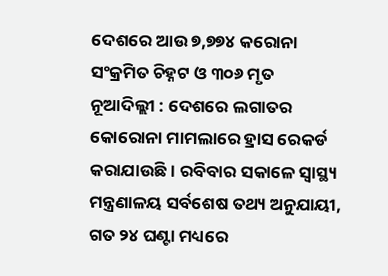ଦେଶରେ ଆଉ ୭,୭୭୪ କରୋନା ସଂକ୍ରମିତ ଚିହ୍ନଟ ଓ ୩୦୬ ମୃତ
ନୂଆଦିଲ୍ଲୀ : ଦେଶରେ ଲଗାତର କୋରୋନା ମାମଲାରେ ହ୍ରାସ ରେକର୍ଡ କରାଯାଉଛି । ରବିବାର ସକାଳେ ସ୍ୱାସ୍ଥ୍ୟ ମନ୍ତ୍ରଣାଳୟ ସର୍ବଶେଷ ତଥ୍ୟ ଅନୁଯାୟୀ, ଗତ ୨୪ ଘଣ୍ଟା ମଧ୍ୟରେ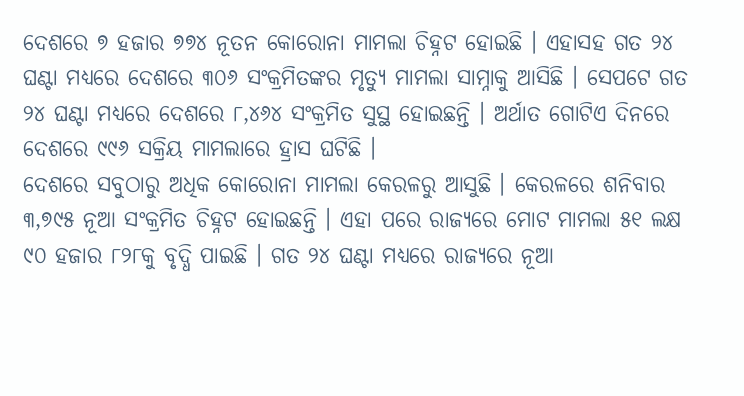ଦେଶରେ ୭ ହଜାର ୭୭୪ ନୂତନ କୋରୋନା ମାମଲା ଚିହ୍ନଟ ହୋଇଛି । ଏହାସହ ଗତ ୨୪ ଘଣ୍ଟା ମଧ୍ୟରେ ଦେଶରେ ୩୦୬ ସଂକ୍ରମିତଙ୍କର ମୃତ୍ୟୁ ମାମଲା ସାମ୍ନାକୁ ଆସିଛି । ସେପଟେ ଗତ ୨୪ ଘଣ୍ଟା ମଧ୍ୟରେ ଦେଶରେ ୮,୪୬୪ ସଂକ୍ରମିତ ସୁସ୍ଥ ହୋଇଛନ୍ତି । ଅର୍ଥାତ ଗୋଟିଏ ଦିନରେ ଦେଶରେ ୯୯୬ ସକ୍ରିୟ ମାମଲାରେ ହ୍ରାସ ଘଟିଛି ।
ଦେଶରେ ସବୁଠାରୁ ଅଧିକ କୋରୋନା ମାମଲା କେରଳରୁ ଆସୁଛି । କେରଳରେ ଶନିବାର ୩,୭୯୫ ନୂଆ ସଂକ୍ରମିତ ଚିହ୍ନଟ ହୋଇଛନ୍ତି । ଏହା ପରେ ରାଜ୍ୟରେ ମୋଟ ମାମଲା ୫୧ ଲକ୍ଷ ୯୦ ହଜାର ୮୨୮କୁ ବୃଦ୍ଧି ପାଇଛି । ଗତ ୨୪ ଘଣ୍ଟା ମଧ୍ୟରେ ରାଜ୍ୟରେ ନୂଆ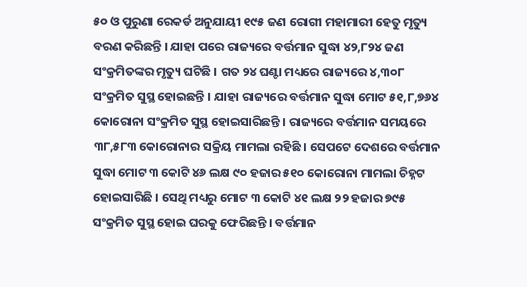୫୦ ଓ ପୁରୁଣା ରେକର୍ଡ ଅନୁଯାୟୀ ୧୯୫ ଜଣ ରୋଗୀ ମହାମାରୀ ହେତୁ ମୃତ୍ୟୁ ବରଣ କରିଛନ୍ତି । ଯାହା ପରେ ରାଜ୍ୟରେ ବର୍ତ୍ତମାନ ସୁଦ୍ଧା ୪୨,୮୨୪ ଜଣ ସଂକ୍ରମିତଙ୍କର ମୃତ୍ୟୁ ଘଟିଛି । ଗତ ୨୪ ଘଣ୍ଟା ମଧ୍ୟରେ ରାଜ୍ୟରେ ୪,୩୦୮ ସଂକ୍ରମିତ ସୁସ୍ଥ ହୋଇଛନ୍ତି । ଯାହା ରାଜ୍ୟରେ ବର୍ତ୍ତମାନ ସୁଦ୍ଧା ମୋଟ ୫୧,୮,୭୬୪ କୋରୋନା ସଂକ୍ରମିତ ସୁସ୍ଥ ହୋଇସାରିଛନ୍ତି । ରାଜ୍ୟରେ ବର୍ତ୍ତମାନ ସମୟରେ ୩୮,୫୮୩ କୋରୋନାର ସକ୍ରିୟ ମାମଲା ରହିଛି । ସେପଟେ ଦେଶରେ ବର୍ତ୍ତମାନ ସୁଦ୍ଧା ମୋଟ ୩ କୋଟି ୪୬ ଲକ୍ଷ ୯୦ ହଜାର ୫୧୦ କୋରୋନା ମାମଲା ଚିହ୍ନଟ ହୋଇସାରିଛି । ସେଥି ମଧ୍ୟରୁ ମୋଟ ୩ କୋଟି ୪୧ ଲକ୍ଷ ୨୨ ହଜାର ୭୯୫ ସଂକ୍ରମିତ ସୁସ୍ଥ ହୋଇ ଘରକୁ ଫେରିଛନ୍ତି । ବର୍ତ୍ତମାନ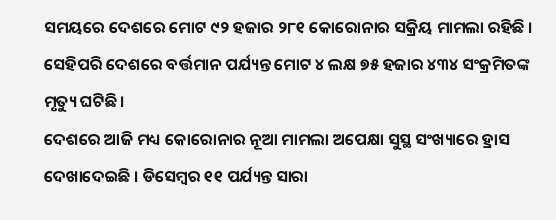ସମୟରେ ଦେଶରେ ମୋଟ ୯୨ ହଜାର ୨୮୧ କୋରୋନାର ସକ୍ରିୟ ମାମଲା ରହିଛି । ସେହିପରି ଦେଶରେ ବର୍ତ୍ତମାନ ପର୍ଯ୍ୟନ୍ତ ମୋଟ ୪ ଲକ୍ଷ ୭୫ ହଜାର ୪୩୪ ସଂକ୍ରମିତଙ୍କ ମୃତ୍ୟୁ ଘଟିଛି ।
ଦେଶରେ ଆଜି ମଧ୍ୟ କୋରୋନାର ନୂଆ ମାମଲା ଅପେକ୍ଷା ସୁସ୍ଥ ସଂଖ୍ୟାରେ ହ୍ରାସ ଦେଖାଦେଇଛି । ଡିସେମ୍ୱର ୧୧ ପର୍ଯ୍ୟନ୍ତ ସାରା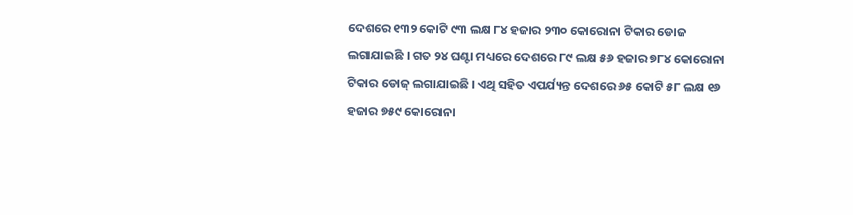ଦେଶରେ ୧୩୨ କୋଟି ୯୩ ଲକ୍ଷ ୮୪ ହଜାର ୨୩୦ କୋରୋନା ଟିକାର ଡୋଜ ଲଗାଯାଇଛି । ଗତ ୨୪ ଘଣ୍ଟା ମଧ୍ୟରେ ଦେଶରେ ୮୯ ଲକ୍ଷ ୫୬ ହଜାର ୭୮୪ କୋରୋନା ଟିକାର ଡୋଜ୍ ଲଗାଯାଇଛି । ଏଥି ସହିତ ଏପର୍ଯ୍ୟନ୍ତ ଦେଶରେ ୬୫ କୋଟି ୫୮ ଲକ୍ଷ ୧୬ ହଜାର ୭୫୯ କୋରୋନା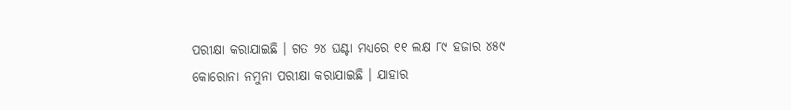ପରୀକ୍ଷା କରାଯାଇଛି । ଗତ ୨୪ ଘଣ୍ଟା ମଧ୍ୟରେ ୧୧ ଲକ୍ଷ ୮୯ ହଜାର ୪୫୯ କୋରୋନା ନମୁନା ପରୀକ୍ଷା କରାଯାଇଛି । ଯାହାର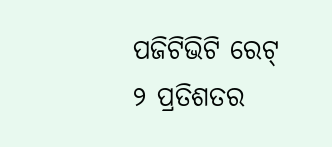ପଜିଟିଭିଟି ରେଟ୍ ୨ ପ୍ରତିଶତର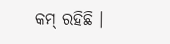କମ୍ ରହିଛି ।